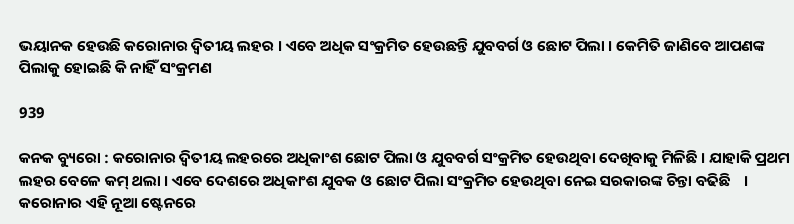ଭୟାନକ ହେଉଛି କରୋନାର ଦ୍ୱିତୀୟ ଲହର । ଏବେ ଅଧିକ ସଂକ୍ରମିତ ହେଉଛନ୍ତି ଯୁବବର୍ଗ ଓ ଛୋଟ ପିଲା । କେମିତି ଜାଣିବେ ଆପଣଙ୍କ ପିଲାକୁ ହୋଇଛି କି ନାହିଁ ସଂକ୍ରମଣ

939

କନକ ବ୍ୟୁରୋ : କରୋନାର ଦ୍ୱିତୀୟ ଲହରରେ ଅଧିକାଂଶ ଛୋଟ ପିଲା ଓ ଯୁବବର୍ଗ ସଂକ୍ରମିତ ହେଉଥିବା ଦେଖିବାକୁ ମିଳିଛି । ଯାହାକି ପ୍ରଥମ ଲହର ବେଳେ କମ୍ ଥଲା । ଏବେ ଦେଶରେ ଅଧିକାଂଶ ଯୁବକ ଓ ଛୋଟ ପିଲା ସଂକ୍ରମିତ ହେଉଥିବା ନେଇ ସରକାରଙ୍କ ଚିନ୍ତା ବଢିଛି    । କରୋନାର ଏହି ନୂଆ ଷ୍ଟେନରେ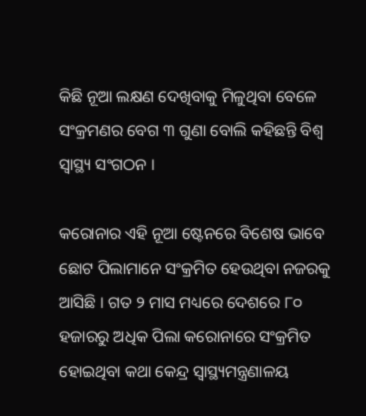କିଛି ନୂଆ ଲକ୍ଷଣ ଦେଖିବାକୁ ମିଳୁଥିବା ବେଳେ ସଂକ୍ରମଣର ବେଗ ୩ ଗୁଣା ବୋଲି କହିଛନ୍ତି ବିଶ୍ୱ ସ୍ୱାସ୍ଥ୍ୟ ସଂଗଠନ ।

କରୋନାର ଏହି ନୂଆ ଷ୍ଟେନରେ ବିଶେଷ ଭାବେ ଛୋଟ ପିଲାମାନେ ସଂକ୍ରମିତ ହେଉଥିବା ନଜରକୁ ଆସିଛି । ଗତ ୨ ମାସ ମଧ୍ୟରେ ଦେଶରେ ୮୦ ହଜାରରୁ ଅଧିକ ପିଲା କରୋନାରେ ସଂକ୍ରମିତ ହୋଇଥିବା କଥା କେନ୍ଦ୍ର ସ୍ୱାସ୍ଥ୍ୟମନ୍ତ୍ରଣାଳୟ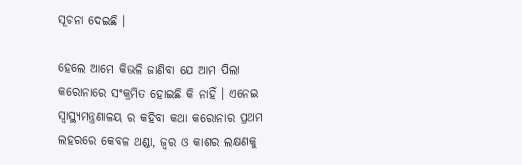ସୂଚନା ଦେଇଛି ।

ହେଲେ ଆମେ କିଭଳି ଜାଣିବା ଯେ ଆମ ପିଲା କରୋନାରେ ସଂକ୍ରମିତ ହୋଇଛି କି ନାହିଁ । ଏନେଇ ସ୍ୱାସ୍ଥ୍ୟମନ୍ତ୍ରଣାଳୟ ର କହିବା କଥା କରୋନାର ପ୍ରଥମ ଲହରରେ କେବଳ ଥଣ୍ଡା, ଜ୍ୱର ଓ କାଶର ଲକ୍ଷଣକୁ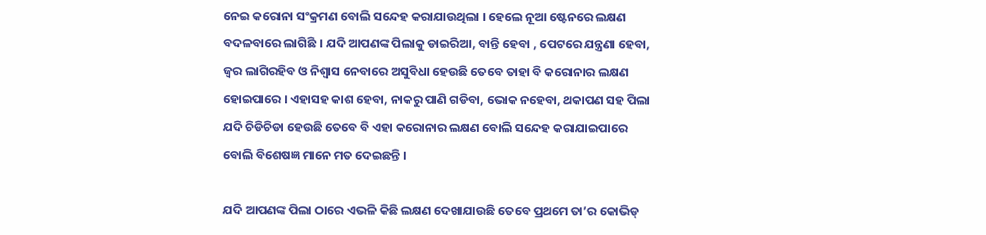ନେଇ କରୋନା ସଂକ୍ରମଣ ବୋଲି ସନ୍ଦେହ କରାଯାଉଥିଲା । ହେଲେ ନୂଆ ଷ୍ଟେନରେ ଲକ୍ଷଣ ବଦଳବାରେ ଲାଗିଛି । ଯଦି ଆପଣଙ୍କ ପିଲାକୁ ଡାଇରିଆ, ବାନ୍ତି ହେବା , ପେଟରେ ଯନ୍ତ୍ରଣା ହେବା, ଜ୍ୱର ଲାଗିରହିବ ଓ ନିଶ୍ୱାସ ନେବାରେ ଅସୁବିଧା ହେଉଛି ତେବେ ତାହା ବି କରୋନାର ଲକ୍ଷଣ ହୋଇପାରେ । ଏହାସହ କାଶ ହେବା, ନାକରୁ ପାଣି ଗଡିବା, ଭୋକ ନହେବା, ଥକାପଣ ସହ ପିଲା ଯଦି ଚିଡିଚିଡା ହେଉଛି ତେବେ ବି ଏହା କରୋନାର ଲକ୍ଷଣ ବୋଲି ସନ୍ଦେହ କରାଯାଇପାରେ ବୋଲି ବିଶେଷଜ୍ଞ ମାନେ ମତ ଦେଇଛନ୍ତି ।

ଯଦି ଆପଣଙ୍କ ପିଲା ଠାରେ ଏଭଳି କିଛି ଲକ୍ଷଣ ଦେଖାଯାଉଛି ତେବେ ପ୍ରଥମେ ତା’ର କୋଭିଡ୍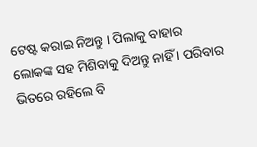ଟେଷ୍ଟ କରାଇ ନିଅନ୍ତୁ । ପିଲାକୁ ବାହାର ଲୋକଙ୍କ ସହ ମିଶିବାକୁ ଦିଅନ୍ତୁ ନାହିଁ । ପରିବାର ଭିତରେ ରହିଲେ ବି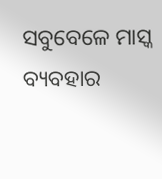ସବୁବେଳେ ମାସ୍କ ବ୍ୟବହାର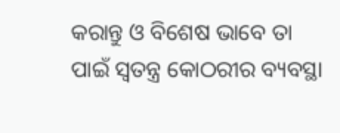କରାନ୍ତୁ ଓ ବିଶେଷ ଭାବେ ତା ପାଇଁ ସ୍ୱତନ୍ତ୍ର କୋଠରୀର ବ୍ୟବସ୍ଥା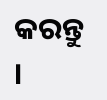କରନ୍ତୁ ।